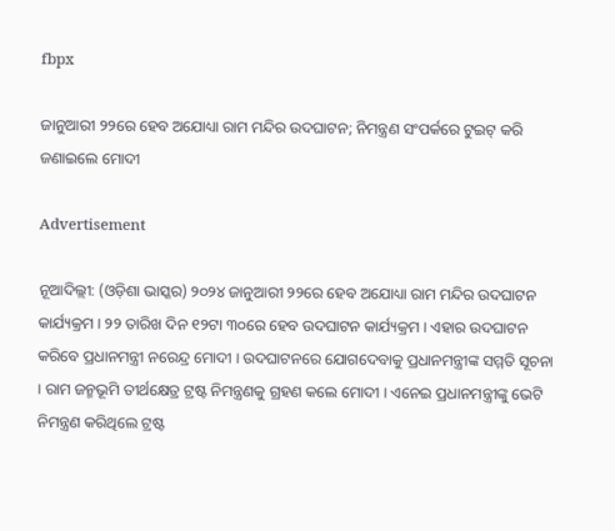fbpx

ଜାନୁଆରୀ ୨୨ରେ ହେବ ଅଯୋଧ୍ୟା ରାମ ମନ୍ଦିର ଉଦଘାଟନ; ନିମନ୍ତ୍ରଣ ସଂପର୍କରେ ଟୁଇଟ୍ କରି ଜଣାଇଲେ ମୋଦୀ

Advertisement

ନୂଆଦିଲ୍ଲୀ: (ଓଡ଼ିଶା ଭାସ୍କର) ୨୦୨୪ ଜାନୁଆରୀ ୨୨ରେ ହେବ ଅଯୋଧ୍ୟା ରାମ ମନ୍ଦିର ଉଦଘାଟନ କାର୍ଯ୍ୟକ୍ରମ । ୨୨ ତାରିଖ ଦିନ ୧୨ଟା ୩୦ରେ ହେବ ଉଦଘାଟନ କାର୍ଯ୍ୟକ୍ରମ । ଏହାର ଉଦଘାଟନ କରିବେ ପ୍ରଧାନମନ୍ତ୍ରୀ ନରେନ୍ଦ୍ର ମୋଦୀ । ଉଦଘାଟନରେ ଯୋଗଦେବାକୁ ପ୍ରଧାନମନ୍ତ୍ରୀଙ୍କ ସମ୍ମତି ସୂଚନା । ରାମ ଜନ୍ମଭୂମି ତୀର୍ଥକ୍ଷେତ୍ର ଟ୍ରଷ୍ଟ ନିମନ୍ତ୍ରଣକୁ ଗ୍ରହଣ କଲେ ମୋଦୀ । ଏନେଇ ପ୍ରଧାନମନ୍ତ୍ରୀଙ୍କୁ ଭେଟି ନିମନ୍ତ୍ରଣ କରିଥିଲେ ଟ୍ରଷ୍ଟ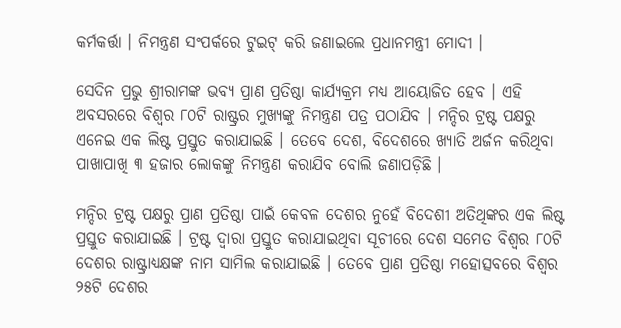କର୍ମକର୍ତ୍ତା । ନିମନ୍ତ୍ରଣ ସଂପର୍କରେ ଟୁଇଟ୍ କରି ଜଣାଇଲେ ପ୍ରଧାନମନ୍ତ୍ରୀ ମୋଦୀ ।

ସେଦିନ ପ୍ରଭୁ ଶ୍ରୀରାମଙ୍କ ଭବ୍ୟ ପ୍ରାଣ ପ୍ରତିଷ୍ଠା କାର୍ଯ୍ୟକ୍ରମ ମଧ୍ୟ ଆୟୋଜିତ ହେବ । ଏହି ଅବସରରେ ବିଶ୍ୱର ୮୦ଟି ରାଷ୍ଟ୍ରର ମୁଖ୍ୟଙ୍କୁ ନିମନ୍ତ୍ରଣ ପତ୍ର ପଠାଯିବ । ମନ୍ଦିର ଟ୍ରଷ୍ଟ ପକ୍ଷରୁ ଏନେଇ ଏକ ଲିଷ୍ଟ ପ୍ରସ୍ତୁତ କରାଯାଇଛି । ତେବେ ଦେଶ, ବିଦେଶରେ ଖ୍ୟାତି ଅର୍ଜନ କରିଥିବା ପାଖାପାଖି ୩ ହଜାର ଲୋକଙ୍କୁ ନିମନ୍ତ୍ରଣ କରାଯିବ ବୋଲି ଜଣାପଡ଼ିଛି ।

ମନ୍ଦିର ଟ୍ରଷ୍ଟ ପକ୍ଷରୁ ପ୍ରାଣ ପ୍ରତିଷ୍ଠା ପାଇଁ କେବଳ ଦେଶର ନୁହେଁ ବିଦେଶୀ ଅତିଥିଙ୍କର ଏକ ଲିଷ୍ଟ ପ୍ରସ୍ତୁତ କରାଯାଇଛି । ଟ୍ରଷ୍ଟ ଦ୍ୱାରା ପ୍ରସ୍ତୁତ କରାଯାଇଥିବା ସୂଚୀରେ ଦେଶ ସମେତ ବିଶ୍ୱର ୮୦ଟି ଦେଶର ରାଷ୍ଟ୍ରାଧ୍ୟକ୍ଷଙ୍କ ନାମ ସାମିଲ କରାଯାଇଛି । ତେବେ ପ୍ରାଣ ପ୍ରତିଷ୍ଠା ମହୋତ୍ସବରେ ବିଶ୍ୱର ୨୫ଟି ଦେଶର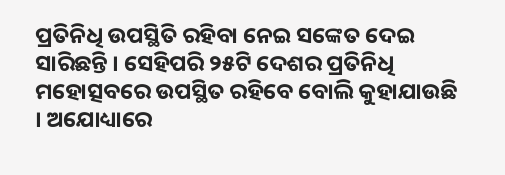ପ୍ରତିନିଧି ଉପସ୍ଥିତି ରହିବା ନେଇ ସଙ୍କେତ ଦେଇ ସାରିଛନ୍ତି । ସେହିପରି ୨୫ଟି ଦେଶର ପ୍ରତିନିଧି ମହୋତ୍ସବରେ ଉପସ୍ଥିତ ରହିବେ ବୋଲି କୁହାଯାଉଛି । ଅଯୋଧ୍ୟାରେ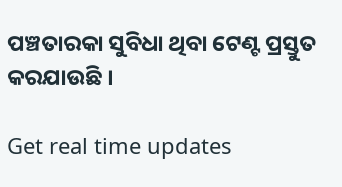ପଞ୍ଚତାରକା ସୁବିଧା ଥିବା ଟେଣ୍ଟ ପ୍ରସ୍ତୁତ କରଯାଉଛି ।

Get real time updates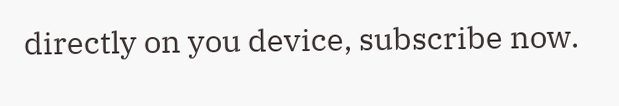directly on you device, subscribe now.